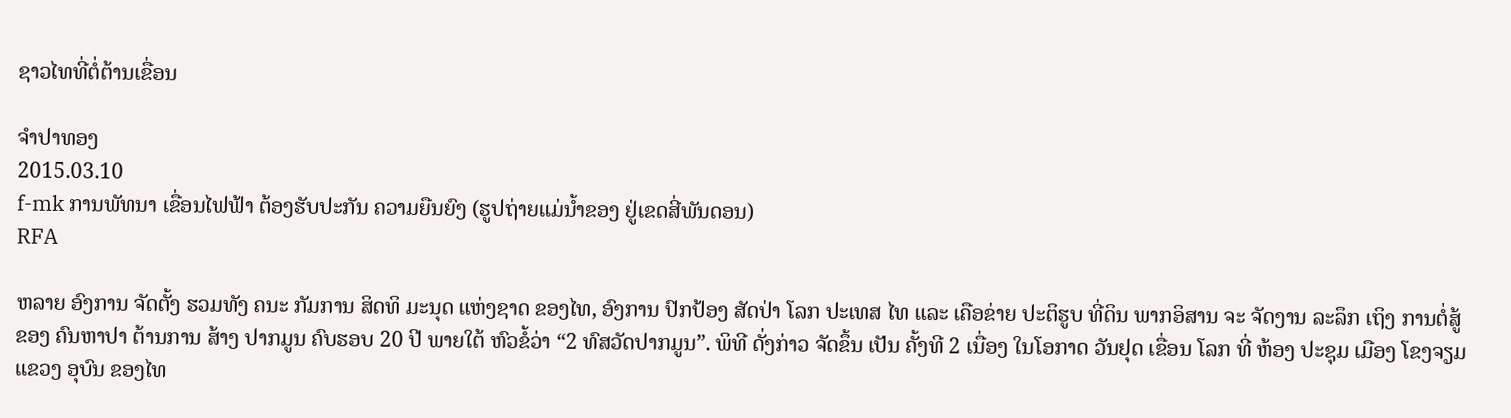ຊາວໄທທີ່ຕໍ່ຕ້ານເຂື່ອນ

ຈໍາປາທອງ
2015.03.10
f-mk ການພັທນາ ເຂື່ອນໄຟຟ້າ ຕ້ອງຮັບປະກັນ ຄວາມຍືນຍົງ (ຮູປຖ່າຍແມ່ນໍ້າຂອງ ຢູ່ເຂດສີ່ພັນດອນ)
RFA

ຫລາຍ ອົງການ ຈັດຕັ້ງ ຮວມທັງ ຄນະ ກັມການ ສິດທິ ມະນຸດ ແຫ່ງຊາດ ຂອງໄທ, ອົງການ ປົກປ້ອງ ສັດປ່າ ໂລກ ປະເທສ ໄທ ແລະ ເຄືອຂ່າຍ ປະຕິຮູບ ທີ່ດິນ ພາກອິສານ ຈະ ຈັດງານ ລະລຶກ ເຖິງ ການຕໍ່ສູ້ ຂອງ ຄົນຫາປາ ຕ້ານການ ສ້າງ ປາກມູນ ຄົບຮອບ 20 ປີ ພາຍໃຕ້ ຫົວຂໍ້ວ່າ “2 ທົສວັດປາກມູນ”. ພິທີ ດັ່ງກ່າວ ຈັດຂຶ້ນ ເປັນ ຄັ້ງທີ 2 ເນື່ອງ ໃນໂອກາດ ວັນຢຸດ ເຂື່ອນ ໂລກ ທີ່ ຫ້ອງ ປະຊຸມ ເມືອງ ໂຂງຈຽມ ແຂວງ ອຸບົນ ຂອງໄທ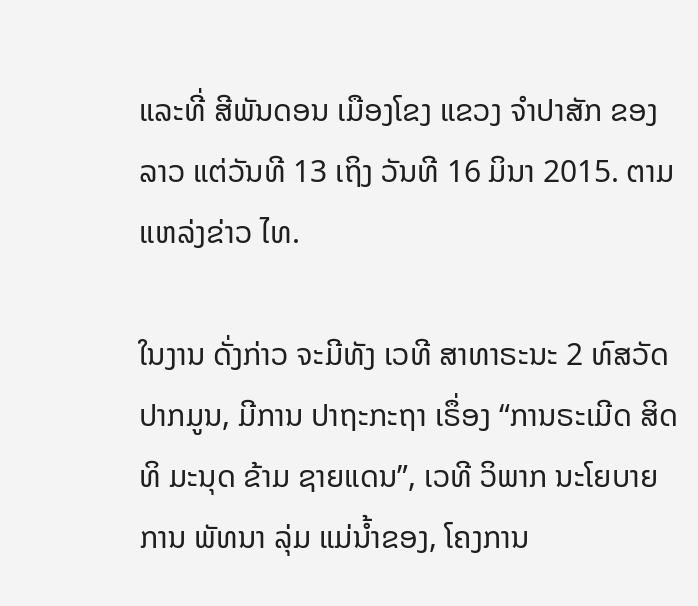ແລະທີ່ ສີພັນດອນ ເມືອງໂຂງ ແຂວງ ຈໍາປາສັກ ຂອງລາວ ແຕ່ວັນທີ 13 ເຖິງ ວັນທີ 16 ມິນາ 2015. ຕາມ ແຫລ່ງຂ່າວ ໄທ.

ໃນງານ ດັ່ງກ່າວ ຈະມີທັງ ເວທີ ສາທາຣະນະ 2 ທົສວັດ ປາກມູນ, ມີການ ປາຖະກະຖາ ເຣຶ່ອງ “ການຣະເມີດ ສິດທິ ມະນຸດ ຂ້າມ ຊາຍແດນ”, ເວທີ ວິພາກ ນະໂຍບາຍ ການ ພັທນາ ລຸ່ມ ແມ່ນໍ້າຂອງ, ໂຄງການ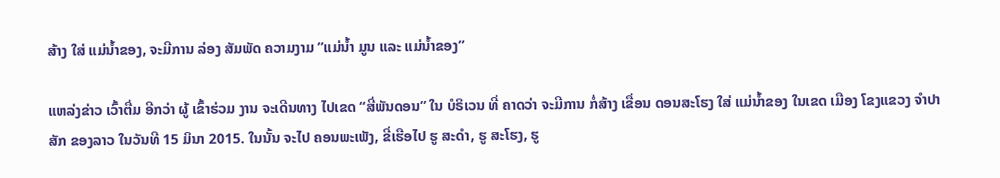ສ້າງ ໃສ່ ແມ່ນໍ້າຂອງ, ຈະມີການ ລ່ອງ ສັມພັດ ຄວາມງາມ ”ແມ່ນໍ້າ ມູນ ແລະ ແມ່ນໍ້າຂອງ”

ແຫລ່ງຂ່າວ ເວົ້າຕື່ມ ອີກວ່າ ຜູ້ ເຂົ້າຮ່ວມ ງານ ຈະເດີນທາງ ໄປເຂດ “ສີ່ພັນດອນ” ໃນ ບໍຣິເວນ ທີ່ ຄາດວ່າ ຈະມີການ ກໍ່ສ້າງ ເຂື່ອນ ດອນສະໂຮງ ໃສ່ ແມ່ນໍ້າຂອງ ໃນເຂດ ເມືອງ ໂຂງແຂວງ ຈໍາປາສັກ ຂອງລາວ ໃນວັນທີ 15 ມິນາ 2015. ໃນນັ້ນ ຈະໄປ ຄອນພະເພັງ, ຂີ່ເຮືອໄປ ຮູ ສະດໍາ, ຮູ ສະໂຮງ, ຮູ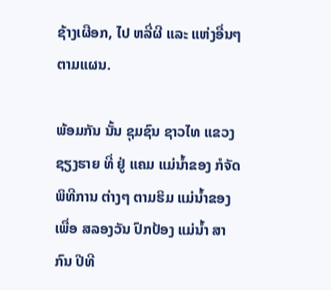ຊ້າງເຜືອກ, ໄປ ຫລີ່ຜີ ແລະ ແຫ່ງອື່ນໆ ຕາມແຜນ.

ພ້ອມກັນ ນັ້ນ ຊຸມຊົນ ຊາວໄທ ແຂວງ ຊຽງຮາຍ ທີ່ ຢູ່ ແຄມ ແມ່ນໍ້າຂອງ ກໍຈັດ ພິທີການ ຕ່າງໆ ຕາມຮິມ ແມ່ນໍ້າຂອງ ເພື່ອ ສລອງວັນ ປົກປ້ອງ ແມ່ນໍ້າ ສາກົນ ປີທີ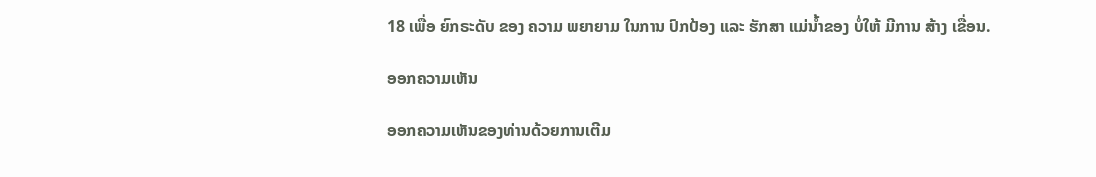18 ເພື່ອ ຍົກຣະດັບ ຂອງ ຄວາມ ພຍາຍາມ ໃນການ ປົກປ້ອງ ແລະ ຮັກສາ ແມ່ນໍ້າຂອງ ບໍ່ໃຫ້ ມີການ ສ້າງ ເຂື່ອນ.

ອອກຄວາມເຫັນ

ອອກຄວາມເຫັນຂອງທ່ານດ້ວຍການເຕີມ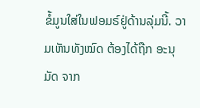ຂໍ້ມູນໃສ່ໃນຟອມຣ໌ຢູ່ດ້ານລຸ່ມນີ້. ວາມເຫັນທັງໝົດ ຕ້ອງໄດ້ຖືກ ອະນຸມັດ ຈາກ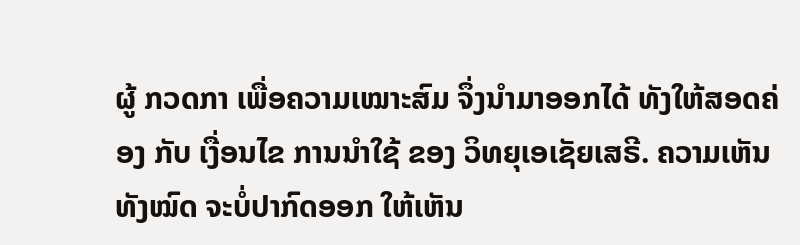ຜູ້ ກວດກາ ເພື່ອຄວາມເໝາະສົມ ຈຶ່ງນໍາມາອອກໄດ້ ທັງໃຫ້ສອດຄ່ອງ ກັບ ເງື່ອນໄຂ ການນຳໃຊ້ ຂອງ ວິທຍຸເອເຊັຍເສຣີ. ຄວາມເຫັນທັງໝົດ ຈະບໍ່ປາກົດອອກ ໃຫ້ເຫັນ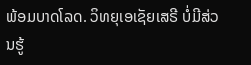ພ້ອມບາດໂລດ. ວິທຍຸເອເຊັຍເສຣີ ບໍ່ມີສ່ວນຮູ້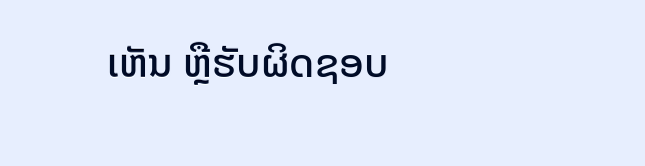ເຫັນ ຫຼືຮັບຜິດຊອບ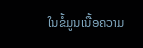ໃນຂໍ້ມູນເນື້ອຄວາມ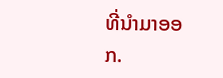ທີ່ນໍາມາອອກ.